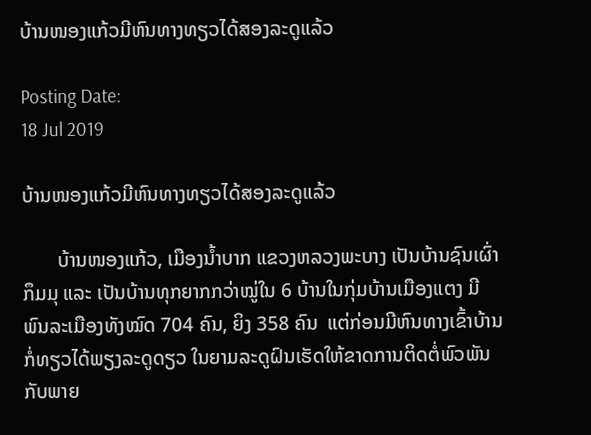ບ້ານໜອງແກ້ວມີຫົນທາງທຽວໄດ້ສອງລະດູແລ້ວ

Posting Date:
18 Jul 2019

ບ້ານໜອງແກ້ວມີຫົນທາງທຽວໄດ້ສອງລະດູແລ້ວ

       ບ້ານໜອງແກ້ວ, ເມືອງນໍ້າບາກ ແຂວງຫລວງພະບາງ ເປັນບ້ານຊົນເຜົ່າກຶມມຸ ແລະ ເປັນບ້ານທຸກຍາກກວ່າໝູ່ໃນ 6 ບ້ານໃນກຸ່ມບ້ານເມືອງແຕງ ມີພົນລະເມືອງທັງໝົດ 704 ຄົນ, ຍິງ 358 ຄົນ  ແຕ່ກ່ອນມີຫົນທາງເຂົ້າບ້ານກໍ່ທຽວໄດ້ພຽງລະດູດຽວ ໃນຍາມລະດູຝົນເຮັດໃຫ້ຂາດການຕິດຕໍ່ພົວພັນກັບພາຍ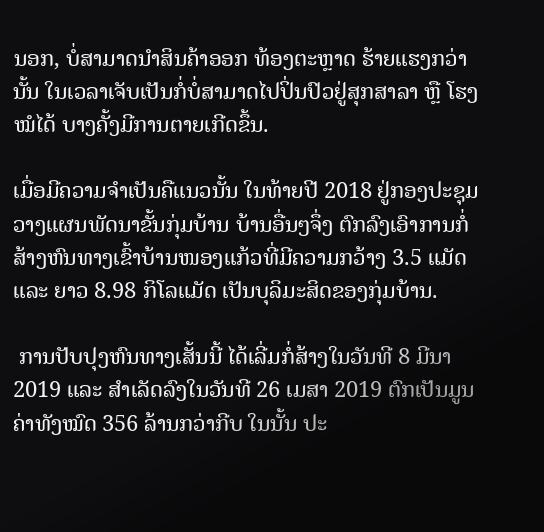ນອກ, ບໍ່ສາມາດນໍາສິນຄ້າອອກ ທ້ອງຕະຫຼາດ ຮ້າຍແຮງກວ່ານັ້ນ ໃນເວລາເຈັບເປັນກໍ່ບໍ່ສາມາດໄປປິ່ນປົວຢູ່ສຸກສາລາ ຫຼື ໂຮງໝໍໄດ້ ບາງຄັ້ງມີການຕາຍເກີດຂຶ້ນ.

ເມື່ອມີຄວາມຈໍາເປັນຄືແນວນັ້ນ ໃນທ້າຍປີ 2018 ຢູ່ກອງປະຊຸມວາງແຜນພັດນາຂັ້ນກຸ່ມບ້ານ ບ້ານອື່ນໆຈຶ່ງ ຕົກລົງເອົາການກໍ່ສ້າງຫົນທາງເຂົ້າບ້ານໜອງແກ້ວທີ່ມີຄວາມກວ້າງ 3.5 ແມັດ ແລະ ຍາວ 8.98 ກິໂລແມັດ ເປັນບຸລິມະສິດຂອງກຸ່ມບ້ານ.

 ການປັບປຸງຫົນທາງເສັ້ນນີ້ ໄດ້ເລີ່ມກໍ່ສ້າງໃນວັນທີ 8 ມີນາ 2019 ແລະ ສໍາເລັດລົງໃນວັນທີ 26 ເມສາ 2019 ຕົກເປັນມູນຄ່າທັງໝົດ 356 ລ້ານກວ່າກີບ ໃນນັ້ນ ປະ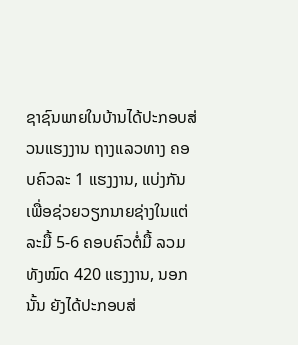ຊາຊົນພາຍໃນບ້ານໄດ້ປະກອບສ່ວນແຮງງານ ຖາງແລວທາງ ຄອບຄົວລະ 1 ແຮງງານ, ແບ່ງກັນເພື່ອຊ່ວຍວຽກນາຍຊ່າງໃນແຕ່ລະມື້ 5-6 ຄອບຄົວຕໍ່ມື້ ລວມທັງໝົດ 420 ແຮງງານ, ນອກນັ້ນ ຍັງໄດ້ປະກອບສ່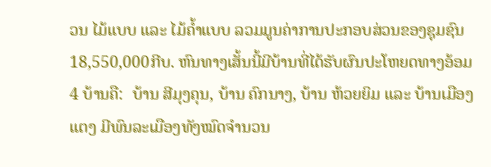ວນ ໄມ້ແບບ ແລະ ໄມ້ຄໍ້າແບບ ລວມມູນຄ່າການປະກອບສ່ວນຂອງຊຸມຊົນ 18,550,000ກີບ. ຫົນທາງເສັ້ນນີ້ມີບ້ານທີ່ໄດ້ຮັບຜົນປະໂຫຍດທາງອ້ອມ 4 ບ້ານຄື:  ບ້ານ ສີມຸງຄຸນ, ບ້ານ ຄົກນາງ, ບ້ານ ຫ້ວຍຍິມ ແລະ ບ້ານເມືອງແຕງ ມີພົນລະເມືອງທັງໝົດຈໍານວນ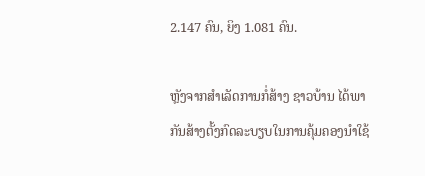2.147 ຄົນ, ຍິງ 1.081 ຄົນ.

ຫຼັງຈາກສໍາເລັດການກໍ່ສ້າງ ຊາວບ້ານ ໄດ້ພາກັນສ້າງຕັ້ງກົດລະບຽບໃນການຄຸ້ມຄອງນໍາໃຊ້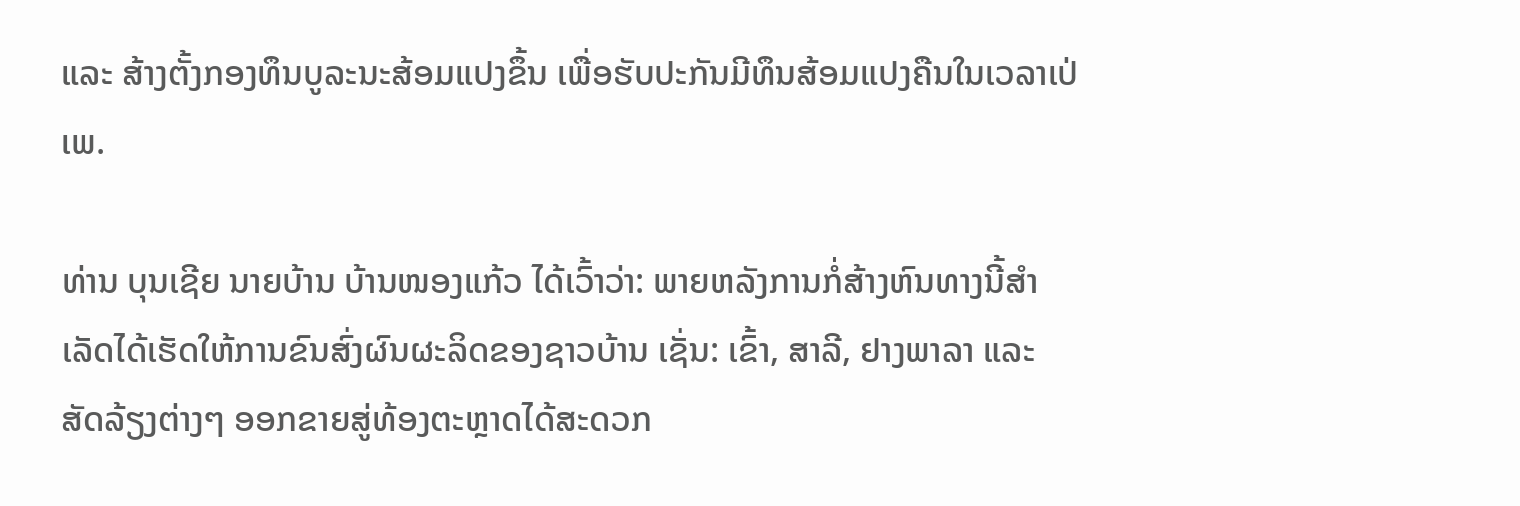ແລະ ສ້າງຕັ້ງກອງທຶນບູລະນະສ້ອມແປງຂຶ້ນ ເພື່ອຮັບປະກັນມີທຶນສ້ອມແປງຄືນໃນເວລາເປ່ເພ.

ທ່ານ ບຸນເຊີຍ ນາຍບ້ານ ບ້ານໜອງແກ້ວ ໄດ້ເວົ້າວ່າ: ພາຍຫລັງການກໍ່ສ້າງຫົນທາງນີ້ສໍາເລັດໄດ້ເຮັດໃຫ້ການຂົນສົ່ງຜົນຜະລິດຂອງຊາວບ້ານ ເຊັ່ນ: ເຂົ້າ, ສາລີ, ຢາງພາລາ ແລະ ສັດລ້ຽງຕ່າງໆ ອອກຂາຍສູ່ທ້ອງຕະຫຼາດໄດ້ສະດວກ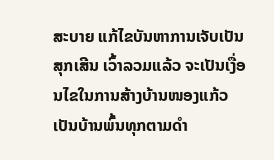ສະບາຍ ແກ້ໄຂບັນຫາການເຈັບເປັນສຸກເສີນ ເວົ້າລວມແລ້ວ ຈະເປັນເງື່ອນໄຂໃນການສ້າງບ້ານໜອງແກ້ວເປັນບ້ານພົ້ນທຸກຕາມດໍາ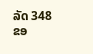ລັດ 348 ຂອ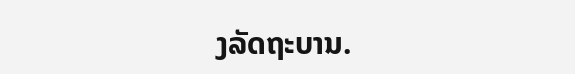ງລັດຖະບານ.